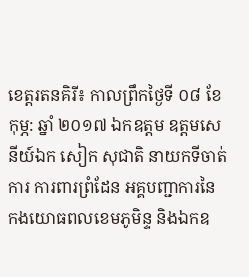ខេត្តរតនគិរី៖ កាលព្រឹកថ្ងៃទី ០៨ ខែ កុម្ភ: ឆ្នាំ ២០១៧ ឯកឧត្តម ឧត្តមសេនីយ៍ឯក សៀក សុជាតិ នាយកទីចាត់ការ ការពារព្រំដែន អគ្គបញ្ជាការនៃ កងយោធពលខេមភូមិន្ទ និងឯកឧ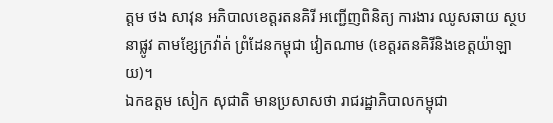ត្តម ថង សាវុន អភិបាលខេត្តរតនគិរី អញ្ជើញពិនិត្យ ការងារ ឈូសឆាយ ស្ថបនាផ្លូវ តាមខ្សែក្រវ៉ាត់ ព្រំដែនកម្ពុជា វៀតណាម (ខេត្តរតនគិរីនិងខេត្តយ៉ាឡាយ)។
ឯកឧត្តម សៀក សុជាតិ មានប្រសាសថា រាជរដ្ឋាភិបាលកម្ពុជា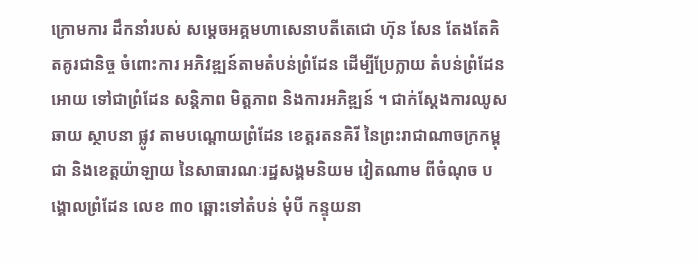ក្រោមការ ដឹកនាំរបស់ សម្តេចអគ្គមហាសេនាបតីតេជោ ហ៊ុន សែន តែងតែគិតគូរជានិច្ច ចំពោះការ អភិវឌ្ឍន៍តាមតំបន់ព្រំដែន ដើម្បីប្រែក្លាយ តំបន់ព្រំដែនអោយ ទៅជាព្រំដែន សន្តិភាព មិត្តភាព និងការអភិឌ្ឍន៍ ។ ជាក់ស្តែងការឈូសឆាយ ស្ថាបនា ផ្លូវ តាមបណ្តោយព្រំដែន ខេត្តរតនគិរី នៃព្រះរាជាណាចក្រកម្ពុជា និងខេត្តយ៉ាឡាយ នៃសាធារណៈរដ្ឋសង្គមនិយម វៀតណាម ពីចំណុច បង្គោលព្រំដែន លេខ ៣០ ឆ្ពោះទៅតំបន់ មុំបី កន្ទុយនា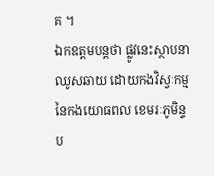គ ។
ឯកឧត្តមបន្តថា ផ្លូវនេះស្ថាបនា ឈូសឆាយ ដោយកងវិស្វៈកម្ម នៃកងយោធពល ខេមរៈភូមិន្ទ ប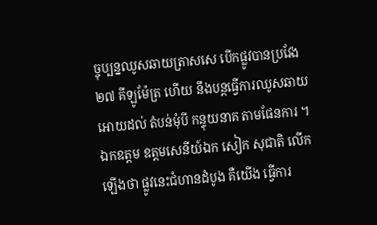ច្ចុប្បន្នឈូសឆាយត្រាសសេ បើកផ្លូវបានប្រវែង ២៧ គីឡូម៉ែត្រ ហើយ នឹងបន្តធ្វើការឈូសឆាយអោយដល់ តំបន់មុំបី កន្ទុយនាគ តាមផែនការ ។
ឯកឧត្តម ឧត្តមសេនីយ៍ឯក សៀក សុជាតិ លើកឡើងថា ផ្លូវនេះជំហានដំបូង គឺយើង ធ្វើការ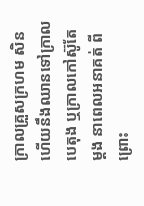ក្រាលគ្រួសក្រហម សិន ហើយនឹងឈានទៅក្រាលបេតុង ឬក្រាលកៅស៊ូតែម្តង នាពេលអនាគត់ ពីព្រោះ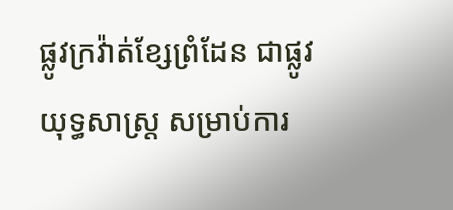ផ្លូវក្រវ៉ាត់ខ្សែព្រំដែន ជាផ្លូវយុទ្ធសាស្ត្រ សម្រាប់ការ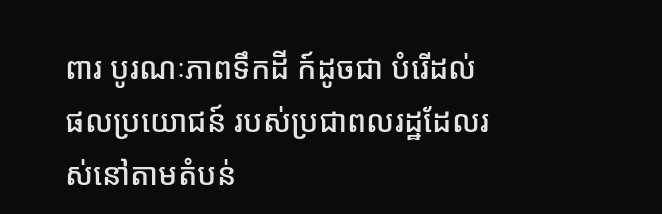ពារ បូរណៈភាពទឹកដី ក៍ដូចជា បំរើដល់ផលប្រយោជន៍ របស់ប្រជាពលរដ្ឋដែលរស់នៅតាមតំបន់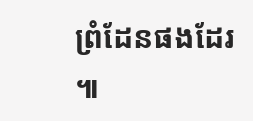ព្រំដែនផងដែរ ៕